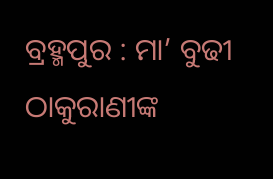ବ୍ରହ୍ମପୁର : ମା’ ବୁଢୀ ଠାକୁରାଣୀଙ୍କ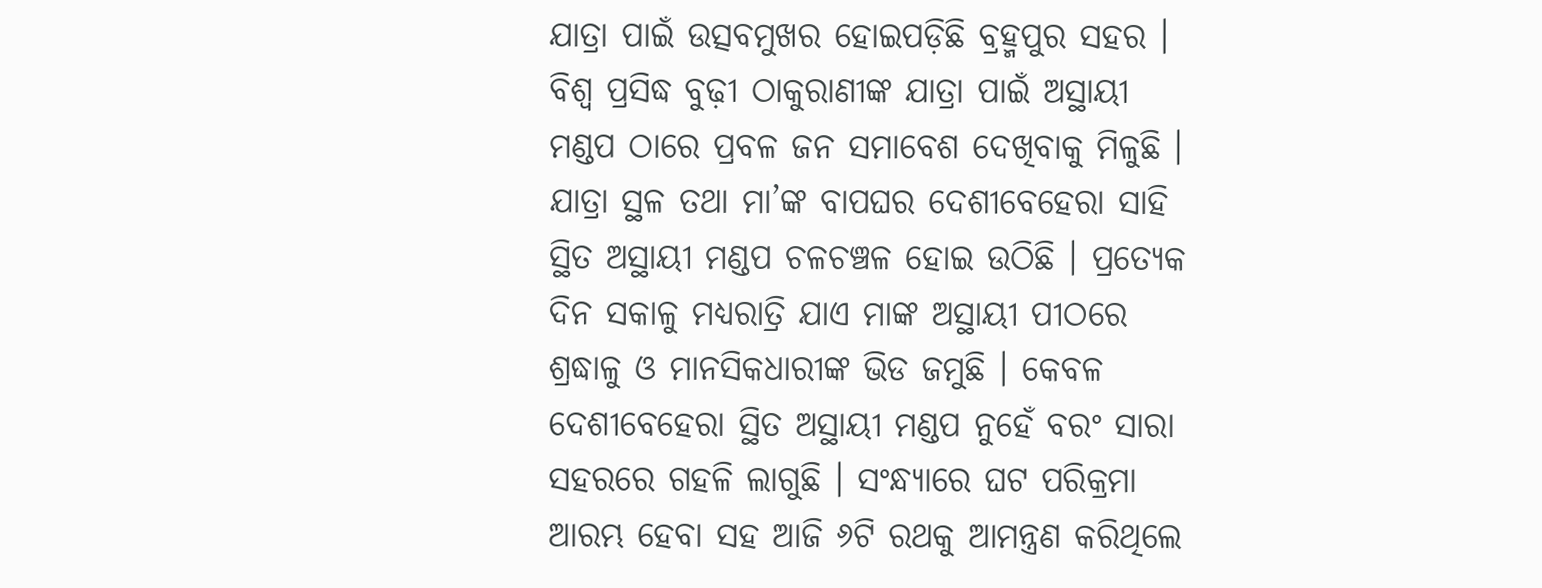ଯାତ୍ରା ପାଇଁ ଉତ୍ସବମୁଖର ହୋଇପଡ଼ିଛି ବ୍ରହ୍ମପୁର ସହର । ବିଶ୍ୱ ପ୍ରସିଦ୍ଧ ବୁଢ଼ୀ ଠାକୁରାଣୀଙ୍କ ଯାତ୍ରା ପାଇଁ ଅସ୍ଥାୟୀ ମଣ୍ଡପ ଠାରେ ପ୍ରବଳ ଜନ ସମାବେଶ ଦେଖିବାକୁ ମିଳୁଛି । ଯାତ୍ରା ସ୍ଥଳ ତଥା ମା’ଙ୍କ ବାପଘର ଦେଶୀବେହେରା ସାହି ସ୍ଥିତ ଅସ୍ଥାୟୀ ମଣ୍ଡପ ଚଳଚଞ୍ଚଳ ହୋଇ ଉଠିଛି । ପ୍ରତ୍ୟେକ ଦିନ ସକାଳୁ ମଧ୍ୟରାତ୍ରି ଯାଏ ମାଙ୍କ ଅସ୍ଥାୟୀ ପୀଠରେ ଶ୍ରଦ୍ଧାଳୁ ଓ ମାନସିକଧାରୀଙ୍କ ଭିଡ ଜମୁଛି । କେବଳ ଦେଶୀବେହେରା ସ୍ଥିତ ଅସ୍ଥାୟୀ ମଣ୍ଡପ ନୁହେଁ ବରଂ ସାରା ସହରରେ ଗହଳି ଲାଗୁଛି । ସଂନ୍ଧ୍ୟାରେ ଘଟ ପରିକ୍ରମା ଆରମ୍ଭ ହେବା ସହ ଆଜି ୬ଟି ରଥକୁ ଆମନ୍ତ୍ରଣ କରିଥିଲେ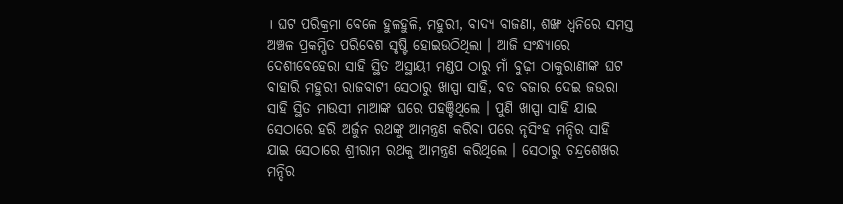। ଘଟ ପରିକ୍ରମା ବେଳେ ହୁଳହୁଳି, ମହୁରୀ, ବାଦ୍ୟ ବାଜଣା, ଶଙ୍ଖ ଧ୍ୱନିରେ ସମସ୍ତ ଅଞ୍ଚଳ ପ୍ରକମ୍ପିତ ପରିବେଶ ସୃଷ୍ଟି ହୋଇଉଠିଥିଲା । ଆଜି ସଂନ୍ଧ୍ୟାରେ ଦେଶୀବେହେରା ସାହି ସ୍ଥିତ ଅସ୍ଥାୟୀ ମଣ୍ଡପ ଠାରୁ ମାଁ ବୁଢ଼ୀ ଠାକୁରାଣୀଙ୍କ ଘଟ ବାହାରି ମହୁରୀ ରାଜବାଟୀ ସେଠାରୁ ଖାସ୍ପା ସାହି, ବଡ ବଜାର ଦେଇ ଜଉରା ସାହି ସ୍ଥିତ ମାଉସୀ ମାଆଙ୍କ ଘରେ ପହଞ୍ଚିଥିଲେ । ପୁଣି ଖାସ୍ପା ସାହି ଯାଇ ସେଠାରେ ହରି ଅର୍ଜୁନ ରଥଙ୍କୁ ଆମନ୍ତ୍ରଣ କରିବା ପରେ ନୃସିଂହ ମନ୍ଦିର ସାହି ଯାଇ ସେଠାରେ ଶ୍ରୀରାମ ରଥକୁ ଆମନ୍ତ୍ରଣ କରିଥିଲେ । ସେଠାରୁ ଚନ୍ଦ୍ରଶେଖର ମନ୍ଦିର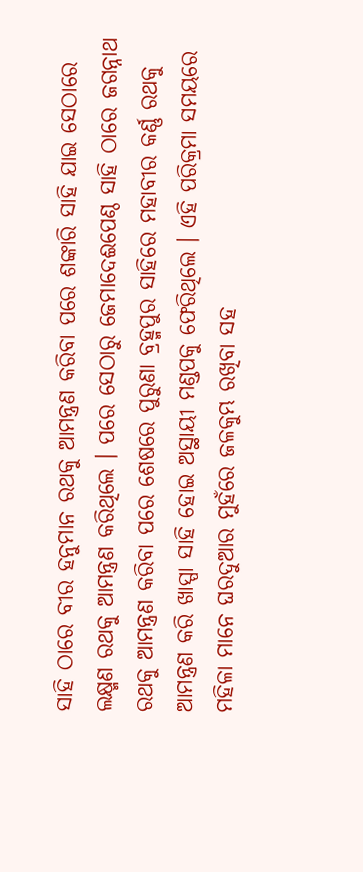ସାହି ଠାରେ ବୀର ହନୁମାନ ରଥକୁ ଆମନ୍ତ୍ରଣ କରିବା ପରେ ଶଙ୍କାରି ସାହି ଯାଇ ସେଠାରେ ଲକ୍ଷ୍ମଣ ରଥକୁ ଆମନ୍ତ୍ରଣ କରିଥିଲେ । ପରେ ସେଠାରୁ ଜେମାଦେଈପେଣ୍ଠ ସାହି ଠାରେ ଜଗନ୍ନାଥ ରଥକୁ ଆମନ୍ତ୍ରଣ କରିବା ପରେ ଶେଷରେ ପୁରୁଣା ବ୍ରହ୍ମପୁର ସାହିରେ ମହାବୀର କର୍ଣ୍ଣ ରଥକୁ ଆମନ୍ତ୍ରଣ କରି ଖାସ୍ପା ସାହି ହୋଇ ଅସ୍ଥାୟୀ ମଣ୍ଡପକୁ ଫେରିଥିଲେ । ଏହି ପରିକ୍ରମା ସମୟରେ ମହିଳା ମାନେ ଘରଦୁଆର ମୁହଁରେ ଜଳକୁମ୍ଭ ରଖିବା ସହ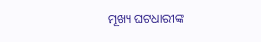ମୂଖ୍ୟ ଘଟଧାରୀଙ୍କ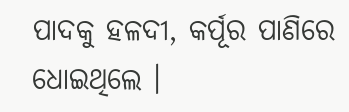ପାଦକୁ ହଳଦୀ, କର୍ପୂର ପାଣିରେ ଧୋଇଥିଲେ ।